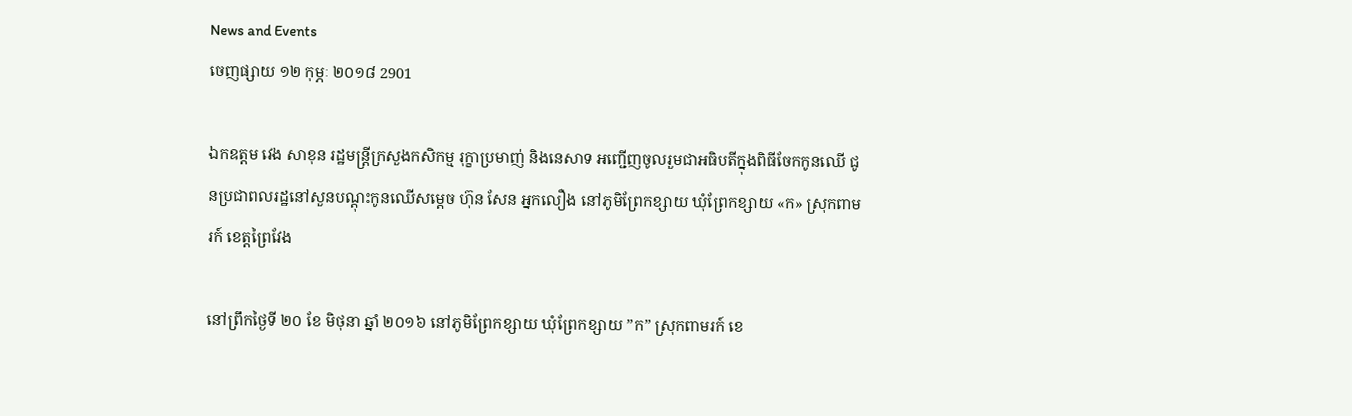News and Events
ចេញផ្សាយ ១២ កុម្ភៈ ២០១៨ 2901

ឯកឧត្តម វេង សាខុន រដ្ឋមន្ត្រីក្រសួងកសិកម្ម រុក្ខាប្រមាញ់ និងនេសាទ អញ្ជើញចូលរួមជាអធិបតីក្នុងពិធីចែកកូនឈើ ជូនប្រជាពលរដ្ឋនៅសួនបណ្តុះកូនឈើសម្តេច ហ៊ុន សែន អ្នកលឿង នៅភូមិព្រែកខ្សាយ ឃុំព្រែកខ្សាយ «ក» ស្រុកពាមរក៍ ខេត្តព្រៃវែង

នៅព្រឹកថ្ងៃទី ២០ ខែ មិថុនា ឆ្នាំ ២០១៦ នៅភូមិព្រែកខ្សាយ ឃុំព្រែកខ្សាយ ”ក” ស្រុកពាមរក៍ ខេ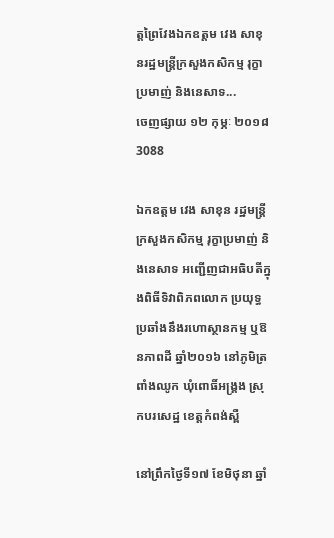ត្តព្រៃវែងឯកឧត្តម វេង សាខុនរដ្ឋមន្រ្តីក្រសួងកសិកម្ម រុក្ខាប្រមាញ់ និងនេសាទ...
ចេញផ្សាយ ១២ កុម្ភៈ ២០១៨ 3088

ឯកឧត្តម វេង សាខុន រដ្ឋមន្ត្រីក្រសួងកសិកម្ម រុក្ខាប្រមាញ់ និងនេសាទ អញ្ជើញជាអធិបតីក្នុងពិធីទិវាពិភពលោក ប្រយុទ្ធប្រឆាំងនឹងរហោស្ថានកម្ម ឬឱនភាពដី ឆ្នាំ២០១៦ នៅភូមិត្រពាំងឈូក ឃុំពោធិ៍អង្គ្រង ស្រុកបរសេដ្ឋ ខេត្តកំពង់ស្ពឺ

នៅព្រឹកថ្ងៃទី១៧ ខែមិថុនា ឆ្នាំ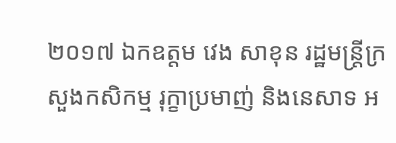២០១៧ ឯកឧត្តម វេង សាខុន រដ្ឋមន្ត្រីក្រសួងកសិកម្ម រុក្ខាប្រមាញ់ និងនេសាទ អ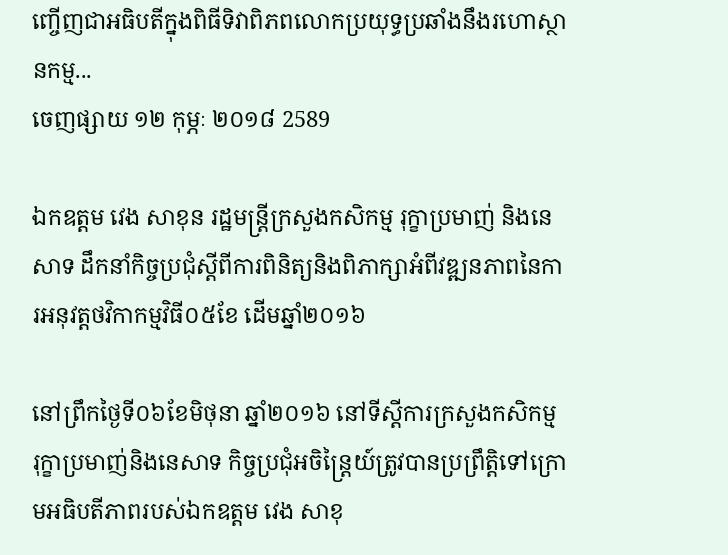ញ្ចើញជាអធិបតីក្នុងពិធីទិវាពិភពលោកប្រយុទ្ធប្រឆាំងនឹងរហោស្ថានកម្ម...
ចេញផ្សាយ ១២ កុម្ភៈ ២០១៨ 2589

ឯកឧត្តម វេង សាខុន រដ្ឋមន្ត្រីក្រសួងកសិកម្ម រុក្ខាប្រមាញ់ និងនេសាទ ដឹកនាំកិច្ចប្រជុំស្តីពីការពិនិត្យនិងពិភាក្សាអំពីវឌ្ឍនភាពនៃការអនុវត្តថវិកាកម្មវិធី០៥ខែ ដើមឆ្នាំ២០១៦

នៅព្រឹកថ្ងៃទី០៦ខែមិថុនា ឆ្នាំ២០១៦ នៅទីស្ដីការក្រសួងកសិកម្ម រុក្ខាប្រមាញ់និងនេសាទ កិច្ចប្រជុំអចិន្ត្រៃយ៍ត្រូវបានប្រព្រឹត្តិទៅក្រោមអធិបតីភាពរបស់ឯកឧត្តម វេង សាខុ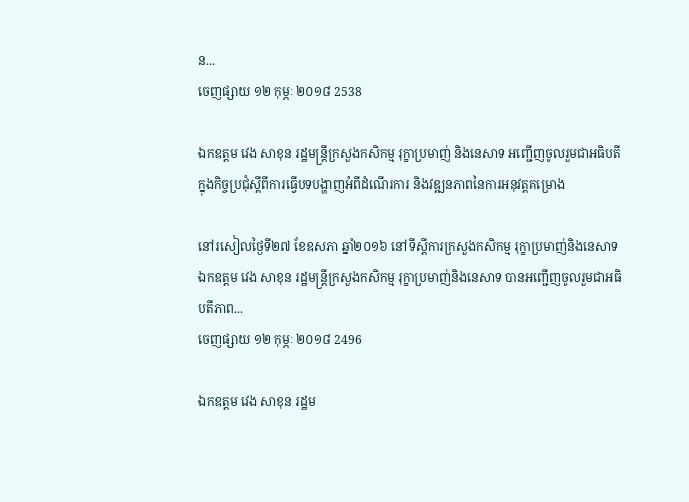ន...
ចេញផ្សាយ ១២ កុម្ភៈ ២០១៨ 2538

ឯកឧត្តម វេង សាខុន រដ្ឋមន្ត្រីក្រសួងកសិកម្ម រុក្ខាប្រមាញ់ និងនេសាទ អញ្ជើញចូលរួមជាអធិបតីក្នុងកិច្ចប្រជុំស្តីពីការធ្វើបទបង្ហាញអំពីដំណើរការ និងវឌ្ឍនភាពនៃការអនុវត្តគម្រោង

នៅរសៀលថ្ងៃទី២៧ ខែឧសភា ឆ្នាំ២០១៦ នៅទីស្តីការក្រសួងកសិកម្ម រុក្ខាប្រមាញ់និងនេសាទ ឯកឧត្តម វេង សាខុន រដ្ឋមន្ត្រីក្រសួងកសិកម្ម រុក្ខាប្រមាញ់និងនេសាទ បានអញ្ជើញចូលរួមជាអធិបតីភាព...
ចេញផ្សាយ ១២ កុម្ភៈ ២០១៨ 2496

ឯកឧត្តម វេង សាខុន រដ្ឋម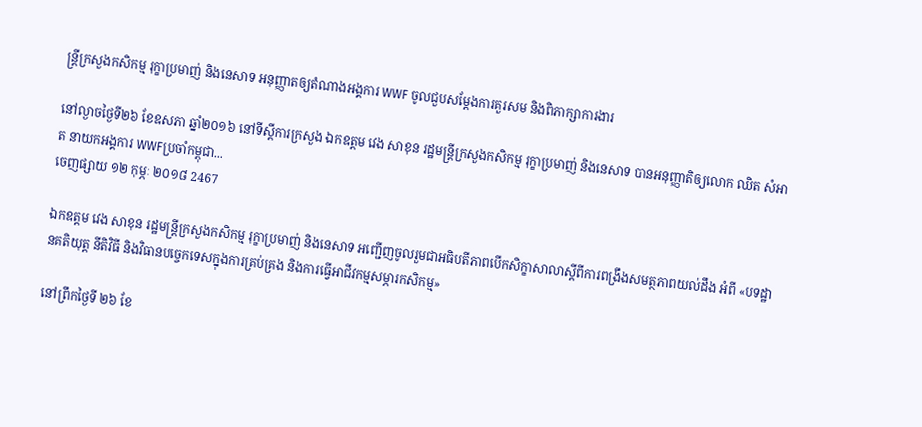ន្ត្រីក្រសួងកសិកម្ម រុក្ខាប្រមាញ់ និងនេសាទ អនុញ្ញាតឲ្យតំណាងអង្គការ WWF ចូលជួបសម្តែងការគួរសម និងពិភាក្សាការងារ

នៅល្ងាចថ្ងៃទី២៦ ខែឧសភា ឆ្នាំ២០១៦ នៅទីស្ដីការក្រសួង ឯកឧត្តម វេង សាខុន រដ្ឋមន្ត្រីក្រសួងកសិកម្ម រុក្ខាប្រមាញ់ និងនេសាទ បានអនុញ្ញាតិឲ្យលោក ឈិត សំអាត នាយកអង្គការ WWFប្រចាំកម្ពុជា...
ចេញផ្សាយ ១២ កុម្ភៈ ២០១៨ 2467

ឯកឧត្តម វេង សាខុន រដ្ឋមន្ត្រីក្រសួងកសិកម្ម រុក្ខាប្រមាញ់ និងនេសាទ អញ្ជើញចូលរួមជាអធិបតីភាពបើកសិក្ខាសាលាស្តីពីការពង្រឹងសមត្ថភាពយល់ដឹង អំពី «បទដ្ឋានគតិយុត្ត នីតិវិធី និងវិធានបច្ចេកទេសក្នុងការគ្រប់គ្រង និងការធ្វើអាជីវកម្មសម្ភារកសិកម្ម»

នៅព្រឹកថ្ងៃទី ២៦ ខែ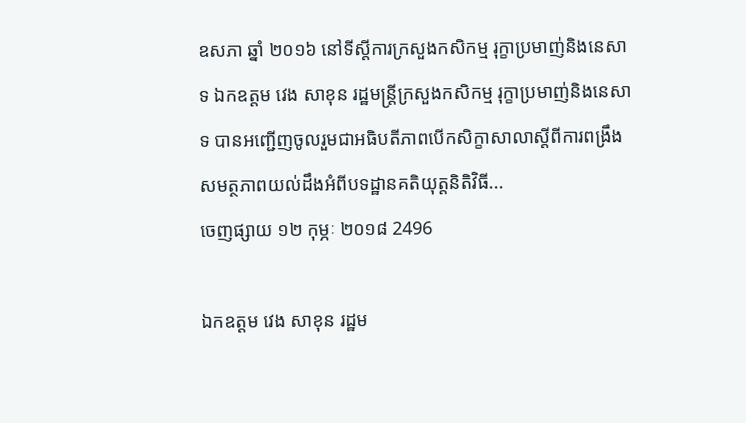ឧសភា ឆ្នាំ ២០១៦ នៅទីស្តីការក្រសួងកសិកម្ម រុក្ខាប្រមាញ់និងនេសាទ ឯកឧត្តម វេង សាខុន រដ្ឋមន្ត្រីក្រសួងកសិកម្ម រុក្ខាប្រមាញ់និងនេសាទ បានអញ្ជើញចូលរួមជាអធិបតីភាពបើកសិក្ខាសាលាស្តីពីការពង្រឹងសមត្ថភាពយល់ដឹងអំពីបទដ្ឋានគតិយុត្តនិតិវិធី...
ចេញផ្សាយ ១២ កុម្ភៈ ២០១៨ 2496

ឯកឧត្តម វេង សាខុន រដ្ឋម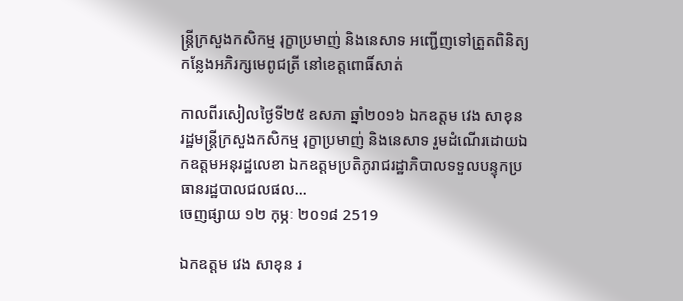ន្ត្រីក្រសួងកសិកម្ម រុក្ខាប្រមាញ់ និងនេសាទ អញ្ជើញទៅត្រួតពិនិត្យកន្លែងអភិរក្សមេពូជត្រី នៅខេត្តពោធិ៍សាត់

កាលពីរសៀលថ្ងៃទី២៥ ឧសភា ឆ្នាំ២០១៦ ឯកឧត្តម វេង សាខុន រដ្ឋមន្រ្តីក្រសួងកសិកម្ម រុក្ខាប្រមាញ់ និងនេសាទ រួមដំណើរដោយឯកឧត្តមអនុរដ្ឋលេខា ឯកឧត្តមប្រតិភូរាជរដ្ឋាភិបាលទទួលបន្ទុកប្រធានរដ្ឋបាលជលផល...
ចេញផ្សាយ ១២ កុម្ភៈ ២០១៨ 2519

ឯកឧត្តម វេង សាខុន រ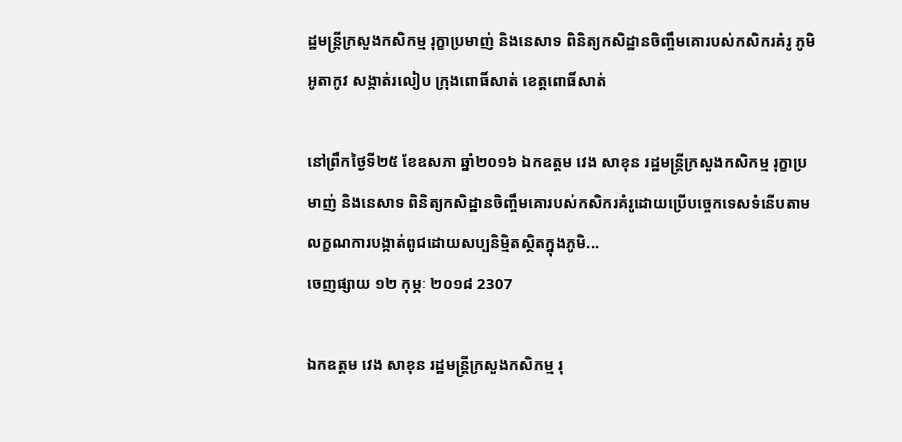ដ្ឋមន្ត្រីក្រសួងកសិកម្ម រុក្ខាប្រមាញ់ និងនេសាទ ពិនិត្យកសិដ្ឋានចិញ្ចឹមគោរបស់កសិករគំរូ ភូមិអូតាកូវ សង្កាត់រលៀប ក្រុងពោធិ៍សាត់ ខេត្តពោធិ៍សាត់

នៅព្រឹកថ្ងៃទី២៥ ខែឧសភា ឆ្នាំ២០១៦ ឯកឧត្តម វេង សាខុន រដ្ឋមន្ត្រីក្រសួងកសិកម្ម រុក្ខាប្រមាញ់ និងនេសាទ ពិនិត្យកសិដ្ឋានចិញ្ចឹមគោរបស់កសិករគំរូដោយប្រើបច្ចេកទេសទំនើបតាមលក្ខណការបង្កាត់ពូជដោយសប្បនិម្មិតស្ថិតក្នុងភូមិ...
ចេញផ្សាយ ១២ កុម្ភៈ ២០១៨ 2307

ឯកឧត្តម វេង សាខុន រដ្ឋមន្ត្រីក្រសួងកសិកម្ម រុ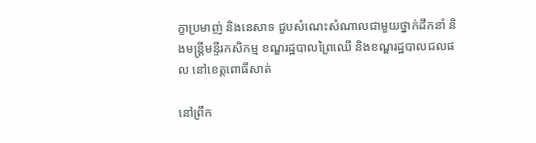ក្ខាប្រមាញ់ និងនេសាទ ជួបសំណេះសំណាលជាមួយថ្នាក់ដឹកនាំ និងមន្ត្រីមន្ទីរកសិកម្ម ខណ្ឌរដ្ឋបាលព្រៃឈើ និងខណ្ឌរដ្ឋបាលជលផល នៅខេត្តពោធិ៍សាត់

នៅព្រឹក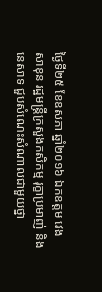ថ្ងៃទី២៥ ខែឧសភា ឆ្នាំ២០១៦ ឯកឧត្តម វេង សាខុន រដ្ឋមន្ត្រីក្រសួងកសិកម្ម រុក្ខាប្រមាញ់ និងនេសាទ ជួបសំណេះសំណាលជាមួយថ្នា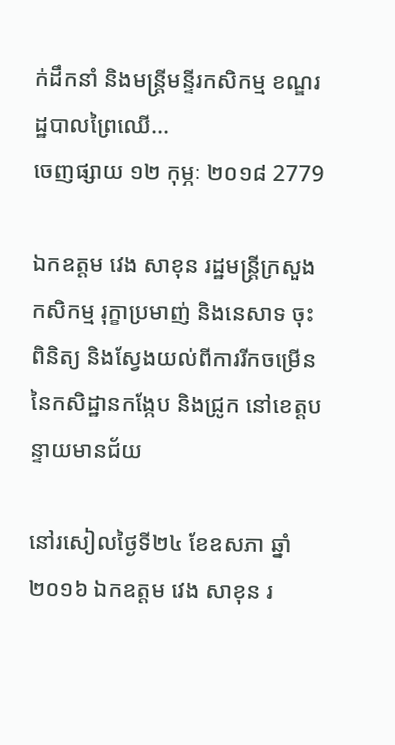ក់ដឹកនាំ និងមន្ត្រីមន្ទីរកសិកម្ម ខណ្ឌរដ្ឋបាលព្រៃឈើ...
ចេញផ្សាយ ១២ កុម្ភៈ ២០១៨ 2779

ឯកឧត្តម វេង សាខុន រដ្ឋមន្ត្រីក្រសួងកសិកម្ម រុក្ខាប្រមាញ់ និងនេសាទ ចុះពិនិត្យ និងស្វែងយល់ពីការរីកចម្រើននៃកសិដ្ឋានកង្កែប និងជ្រូក នៅខេត្តបន្ទាយមានជ័យ

នៅរសៀលថ្ងៃទី២៤ ខែឧសភា ឆ្នាំ២០១៦ ឯកឧត្តម វេង សាខុន រ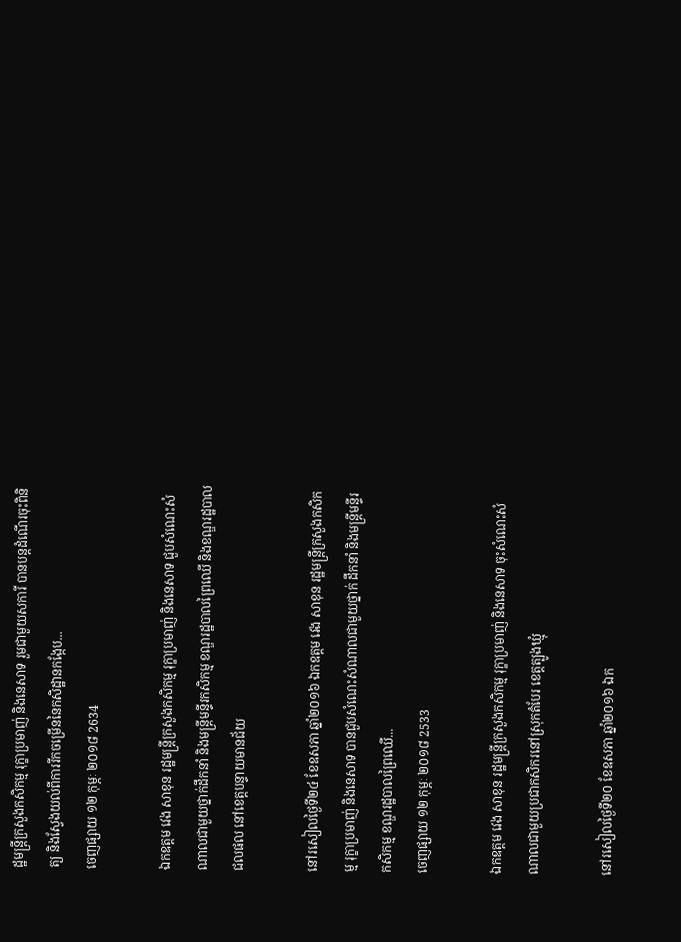ដ្ឋមន្ត្រីក្រសួងកសិកម្ម រុក្ខាប្រមាញ់ និងនេសាទ រួមជាមួយសការី បានបន្តដំណើរចុះពិនិត្យ និងស្វែងយល់ពីការរីកចម្រើននៃកសិដ្ឋានកង្កែប...
ចេញផ្សាយ ១២ កុម្ភៈ ២០១៨ 2634

ឯកឧត្តម វេង សាខុន រដ្ឋមន្ត្រីក្រសួងកសិកម្ម រុក្ខាប្រមាញ់ និងនេសាទ ជួបសំណេះសំណាលជាមួយថ្នាក់ដឹកនាំ និងមន្ត្រីមន្ទីរកសិកម្ម ខណ្ឌរដ្ឋបាលព្រៃឈើ និងខណ្ឌរដ្ឋបាលជលផល នៅខេត្តបន្ទាយមានជ័យ

នៅរសៀលថ្ងៃទី២៤ ខែឧសភា ឆ្នាំ២០១៦ ឯកឧត្តម វេង សាខុន រដ្ឋមន្ត្រីក្រសួងកសិកម្ម រុក្ខាប្រមាញ់ និងនេសាទ បានជួបសំណេះសំណាលជាមួយថ្នាក់ ដឹកនាំ និងមន្ត្រីមន្ទីរកសិកម្ម ខណ្ឌរដ្ឋបាលព្រៃឈើ...
ចេញផ្សាយ ១២ កុម្ភៈ ២០១៨ 2533

ឯកឧត្តម វេង សាខុន រដ្ឋមន្ត្រីក្រសួងកសិកម្ម រុក្ខាប្រមាញ់ និងនេសាទ ចុះសំណេះសំណាលជាមួយប្រជាកសិករនៅស្រុកតំបែរ ខេត្តត្បូងឃ្មុំ

នៅរសៀលថ្ងៃទី២០ ខែឧសភា ឆ្នាំ២០១៦ ឯក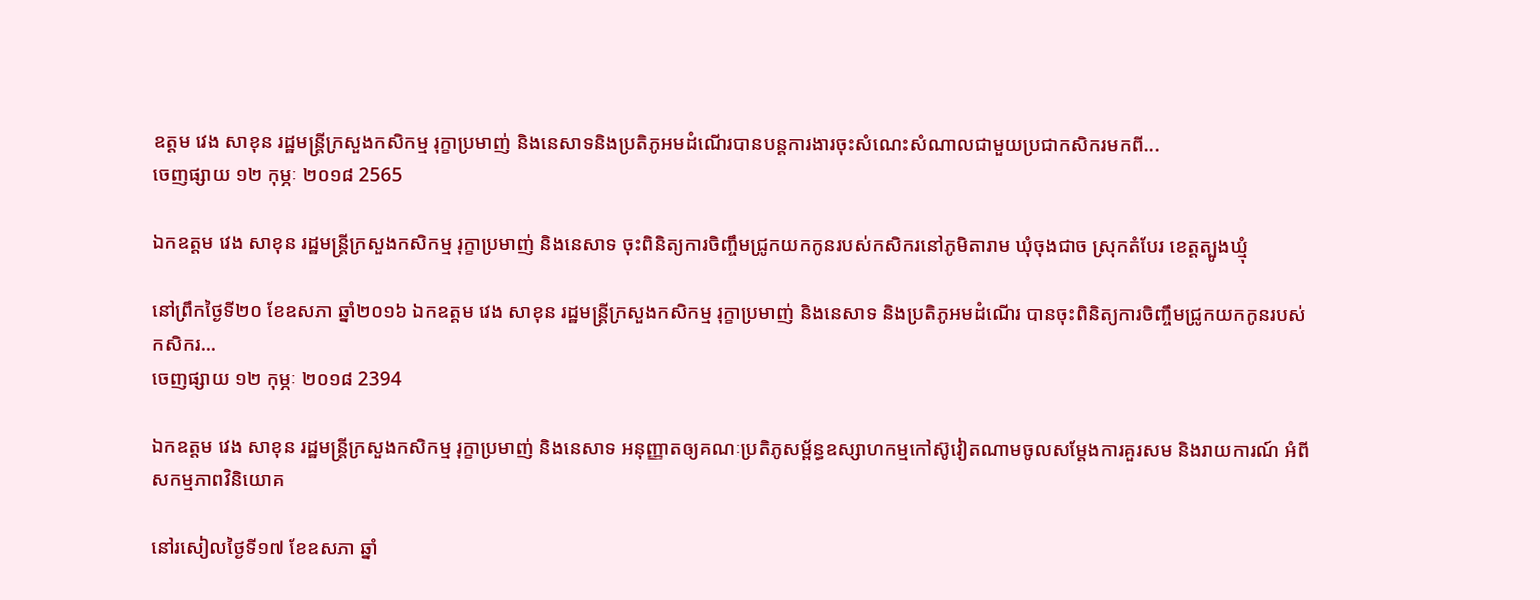ឧត្តម វេង សាខុន រដ្ឋមន្ត្រីក្រសួងកសិកម្ម រុក្ខាប្រមាញ់ និងនេសាទនិងប្រតិភូអមដំណើរបានបន្តការងារចុះសំណេះសំណាលជាមួយប្រជាកសិករមកពី...
ចេញផ្សាយ ១២ កុម្ភៈ ២០១៨ 2565

ឯកឧត្តម វេង សាខុន រដ្ឋមន្ត្រីក្រសួងកសិកម្ម រុក្ខាប្រមាញ់ និងនេសាទ ចុះពិនិត្យការចិញ្ចឹមជ្រូកយកកូនរបស់កសិករនៅភូមិតារាម ឃុំចុងជាច ស្រុកតំបែរ ខេត្តត្បូងឃ្មុំ

នៅព្រឹកថ្ងៃទី២០ ខែឧសភា ឆ្នាំ២០១៦ ឯកឧត្តម វេង សាខុន រដ្ឋមន្ត្រីក្រសួងកសិកម្ម រុក្ខាប្រមាញ់ និងនេសាទ និងប្រតិភូអមដំណើរ បានចុះពិនិត្យការចិញ្ចឹមជ្រូកយកកូនរបស់កសិករ...
ចេញផ្សាយ ១២ កុម្ភៈ ២០១៨ 2394

ឯកឧត្តម វេង សាខុន រដ្ឋមន្ត្រីក្រសួងកសិកម្ម រុក្ខាប្រមាញ់ និងនេសាទ អនុញ្ញាតឲ្យគណៈប្រតិភូសម្ព័ន្ធឧស្សាហកម្មកៅស៊ូវៀតណាមចូលសម្តែងការគួរសម និងរាយការណ៍ អំពីសកម្មភាពវិនិយោគ

នៅរសៀលថ្ងៃទី១៧ ខែឧសភា ឆ្នាំ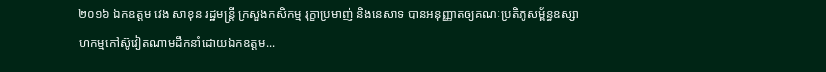២០១៦ ឯកឧត្តម វេង សាខុន រដ្ឋមន្ត្រី ក្រសួងកសិកម្ម រុក្ខាប្រមាញ់ និងនេសាទ បានអនុញ្ញាតឲ្យគណៈប្រតិភូសម្ព័ន្ធឧស្សាហកម្មកៅស៊ូវៀតណាមដឹកនាំដោយឯកឧត្តម...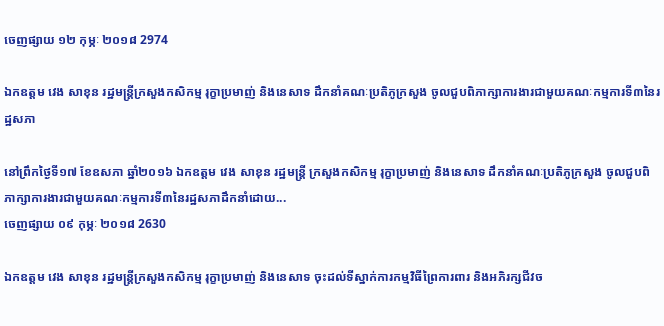ចេញផ្សាយ ១២ កុម្ភៈ ២០១៨ 2974

ឯកឧត្តម វេង សាខុន រដ្ឋមន្ត្រីក្រសួងកសិកម្ម រុក្ខាប្រមាញ់ និងនេសាទ ដឹកនាំគណៈប្រតិភូក្រសួង ចូលជួបពិភាក្សាការងារជាមួយគណៈកម្មការទី៣នៃរដ្ឋសភា

នៅព្រឹកថ្ងៃទី១៧ ខែឧសភា ឆ្នាំ២០១៦ ឯកឧត្តម វេង សាខុន រដ្ឋមន្ត្រី ក្រសួងកសិកម្ម រុក្ខាប្រមាញ់ និងនេសាទ ដឹកនាំគណៈប្រតិភូក្រសួង ចូលជួបពិភាក្សាការងារជាមួយគណៈកម្មការទី៣នៃរដ្ឋសភាដឹកនាំដោយ...
ចេញផ្សាយ ០៩ កុម្ភៈ ២០១៨ 2630

ឯកឧត្តម វេង សាខុន រដ្ឋមន្ត្រីក្រសួងកសិកម្ម រុក្ខាប្រមាញ់ និងនេសាទ ចុះដល់ទីស្នាក់ការកម្មវិធីព្រៃការពារ និងអភិរក្សជីវច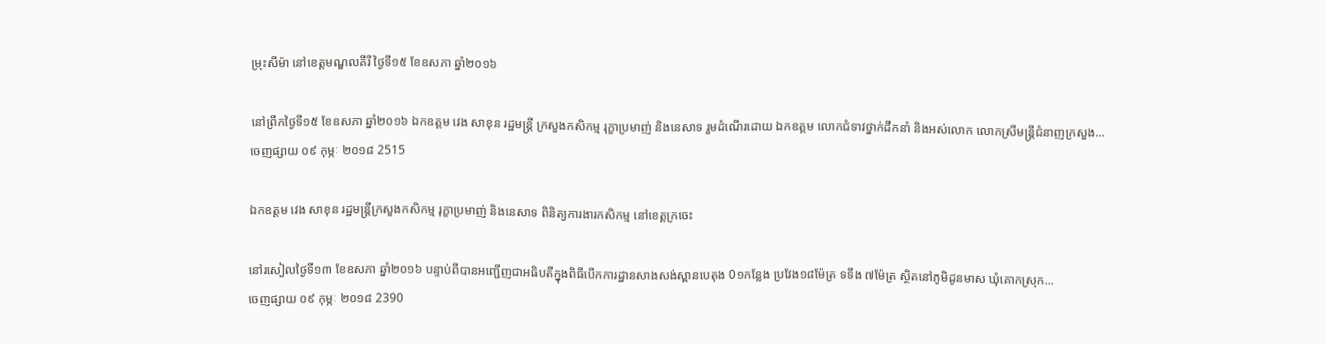ម្រុះសីម៉ា នៅខេត្តមណ្ឌលគីរី ថ្ងៃទី១៥ ខែឧសភា ឆ្នាំ២០១៦

នៅព្រឹកថ្ងៃទី១៥ ខែឧសភា ឆ្នាំ២០១៦ ឯកឧត្តម វេង សាខុន រដ្ឋមន្ត្រី ក្រសួងកសិកម្ម រុក្ខាប្រមាញ់ និងនេសាទ រួមដំណើរដោយ ឯកឧត្ដម លោកជំទាវថ្នាក់ដឹកនាំ និងអស់លោក លោកស្រីមន្ត្រីជំនាញក្រសួង...
ចេញផ្សាយ ០៩ កុម្ភៈ ២០១៨ 2515

ឯកឧត្តម វេង សាខុន រដ្ឋមន្ត្រីក្រសួងកសិកម្ម រុក្ខាប្រមាញ់ និងនេសាទ ពិនិត្យការងារកសិកម្ម នៅខេត្តក្រចេះ

នៅរសៀលថ្ងៃទី១៣ ខែឧសភា ឆ្នាំ២០១៦ បន្ទាប់ពីបានអញ្ជើញជាអធិបតីក្នុងពិធីបើកការដ្ឋានសាងសង់ស្ពានបេតុង 0១កន្លែង ប្រវែង១៨ម៉ែត្រ ទទឹង ៧ម៉ែត្រ ស្ថិតនៅភូមិដូនមាស ឃុំគោកស្រុក...
ចេញផ្សាយ ០៩ កុម្ភៈ ២០១៨ 2390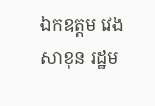ឯកឧត្តម វេង សាខុន រដ្ឋម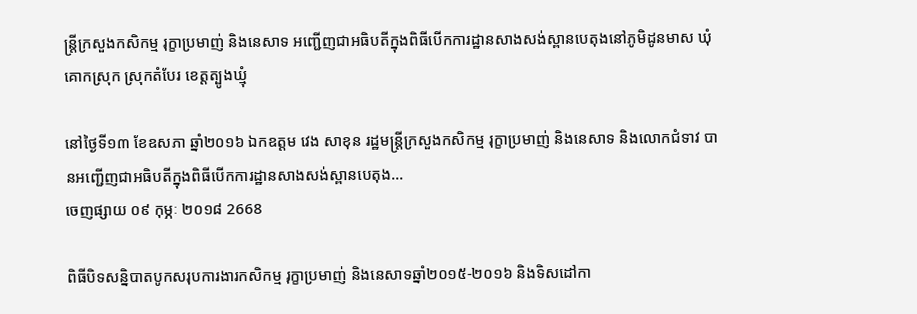ន្ត្រីក្រសួងកសិកម្ម រុក្ខាប្រមាញ់ និងនេសាទ អញ្ជើញជាអធិបតីក្នុងពិធីបើកការដ្ឋានសាងសង់ស្ពានបេតុងនៅភូមិដូនមាស ឃុំគោកស្រុក ស្រុកតំបែរ ខេត្តត្បូងឃ្មុំ

នៅថ្ងៃទី១៣ ខែឧសភា ឆ្នាំ២០១៦ ឯកឧត្ដម វេង សាខុន រដ្ឋមន្ត្រីក្រសួងកសិកម្ម រុក្ខាប្រមាញ់ និងនេសាទ និងលោកជំទាវ បានអញ្ជើញជាអធិបតីក្នុងពិធីបើកការដ្ឋានសាងសង់ស្ពានបេតុង...
ចេញផ្សាយ ០៩ កុម្ភៈ ២០១៨ 2668

ពិធីបិទសន្និបាតបូកសរុបការងារកសិកម្ម រុក្ខាប្រមាញ់ និងនេសាទឆ្នាំ២០១៥-២០១៦ និងទិសដៅកា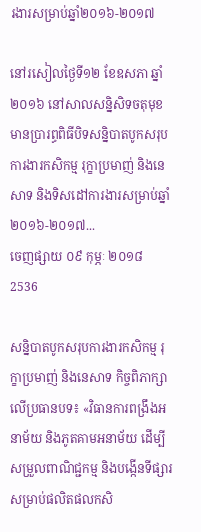រងារសម្រាប់ឆ្នាំ២០១៦-២០១៧

នៅរសៀលថ្ងៃទី១២ ខែឧសភា ឆ្នាំ២០១៦ នៅសាលសន្និសិទចតុមុខ មានប្រារព្ធពិធីបិទសន្និបាតបូកសរុបការងារកសិកម្ម រុក្ខាប្រមាញ់ និងនេសាទ និងទិសដៅការងារសម្រាប់ឆ្នាំ២០១៦-២០១៧...
ចេញផ្សាយ ០៩ កុម្ភៈ ២០១៨ 2536

សន្និបាតបូកសរុបការងារកសិកម្ម រុក្ខាប្រមាញ់ និងនេសាទ កិច្ចពិភាក្សាលើប្រធានបទ៖ «វិធានការពង្រឹងអនាម័យ និងភូតគាមអនាម័យ ដើម្បីសម្រួលពាណិជ្ជកម្ម និងបង្កើនទីផ្សារ សម្រាប់ផលិតផលកសិ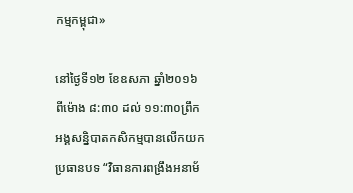កម្មកម្ពុជា»

នៅថ្ងៃទី១២ ខែឧសភា ឆ្នាំ២០១៦ ពីម៉ោង ៨:៣០ ដល់ ១១:៣០ព្រឹក អង្គសន្និបាតកសិកម្មបានលើកយកប្រធានបទ “វិធានការពង្រឹងអនាម័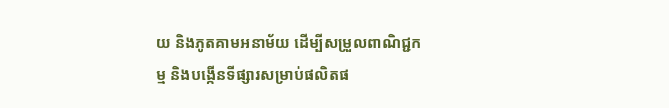យ និងភូតគាមអនាម័យ ដើម្បីសម្រួលពាណិជ្ជកម្ម និងបង្កើនទីផ្សារសម្រាប់ផលិតផ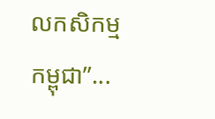លកសិកម្មកម្ពុជា”...